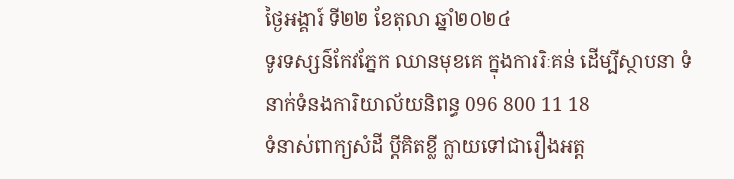ថ្ងៃអង្គារ៍ ទី២២ ខែតុលា ឆ្នាំ២០២៤
ទូរទស្សន៌កែវភ្នែក ឈានមុខគេ ក្នុងការរិៈគន់ ដើម្បីស្ថាបនា ទំនាក់ទំនងការិយាល័យនិពន្ធ 096 800 11 18
ទំនាស់ពាក្យសំដី ប្តីគិតខ្លី ក្លាយទៅជារឿងអត្ត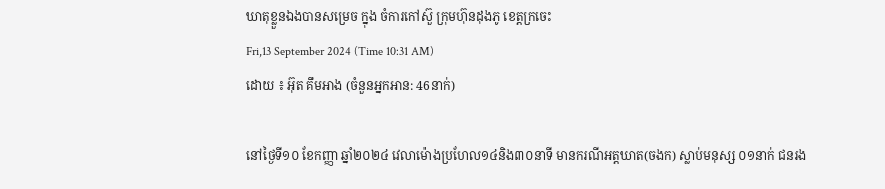ឃាតុខ្លួនឯងបានសម្រេច ក្នុង ចំការកៅស៊ួ ក្រុមហ៊ុនដុងភូ ខេត្តក្រចេះ
Fri,13 September 2024 (Time 10:31 AM)
ដោយ ៖ អ៊ុត គឹមអាង (ចំនួនអ្នកអាន: 46នាក់)

នៅថ្ងៃទី១០ ខែកញ្ញា ឆ្នាំ២០២៤ វេលាម៉ោងប្រហែល១៤និង៣០នាទី មានករណីអត្តឃាត(ចងក) ស្លាប់មនុស្ស ០១នាក់ ជនរង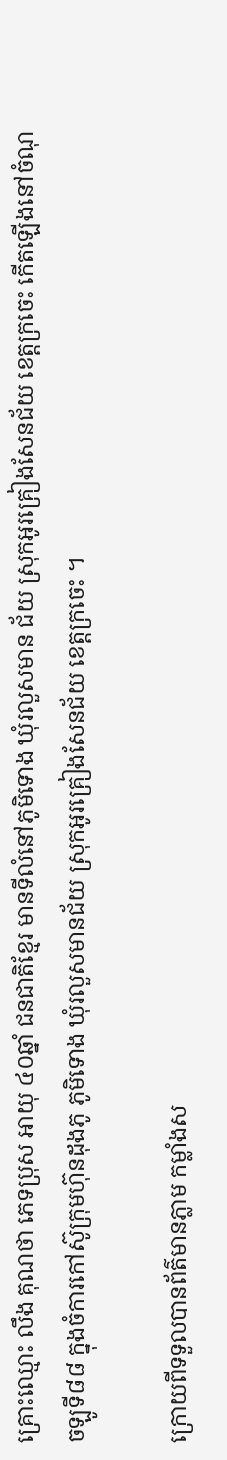គ្រោះឈ្មោះ លឹង គុណថា ភេទប្រុស អាយុ ៤០ឆ្នាំ ជនជាតិខ្មែរ មានទីលំនៅភូមិទោង ឃុំរលួសមាន ជ័យ ស្រុកអូរគ្រៀងសែនជ័យ ខេត្តក្រចេះ កើតឡើងនៅចំណុចឡូទី៨៨ ក្នុងចំការកៅស៊ូក្រុមហ៊ុនដុងភូ ភូមិទោង ឃុំរលួសមានជ័យ ស្រុកអូរគ្រៀងសែនជ័យ ខេត្តក្រចេះ ។

ក្រោយពីទទួលបានព័ត៌មានភ្លាម កម្លាំងស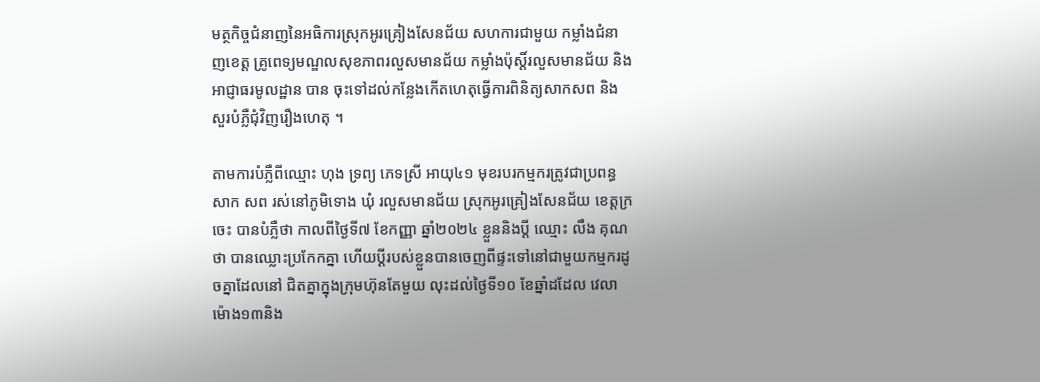មត្ថកិច្ចជំនាញនៃអធិការស្រុកអូរគ្រៀងសែនជ័យ សហការជាមួយ កម្លាំងជំនាញខេត្ត គ្រូពេទ្យមណ្ឌលសុខភាពរលួសមានជ័យ កម្លាំងប៉ុស្តិ៍រលួសមានជ័យ និងអាជ្ញាធរមូលដ្ឋាន បាន ចុះទៅដល់កន្លែងកើតហេតុធ្វើការពិនិត្យសាកសព និងសួរបំភ្លឺជុំវិញរឿងហេតុ ។

តាមការបំភ្លឺពីឈ្មោះ ហុង ទ្រព្យ ភេទស្រី អាយុ៤១ មុខរបរកម្មករត្រូវជាប្រពន្ធសាក សព រស់នៅភូមិទោង ឃុំ រលួសមានជ័យ ស្រុកអូរគ្រៀងសែនជ័យ ខេត្តក្រចេះ បានបំភ្លឺថា កាលពីថ្ងៃទី៧ ខែកញ្ញា ឆ្នាំ២០២៤ ខ្លួននិងប្ដី ឈ្មោះ លឹង គុណថា បានឈ្លោះប្រកែកគ្នា ហើយប្ដីរបស់ខ្លួនបានចេញពីផ្ទះទៅនៅជាមួយកម្មករដូចគ្នាដែលនៅ ជិតគ្នាក្នុងក្រុមហ៊ុនតែមួយ លុះដល់ថ្ងៃទី១០ ខែឆ្នាំដដែល វេលាម៉ោង១៣និង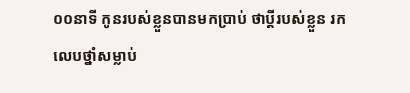០០នាទី កូនរបស់ខ្លួនបានមកប្រាប់ ថាប្ដីរបស់ខ្លួន រកលេបថ្នាំសម្លាប់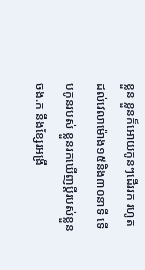ខ្លួន ខ្លួនក៏អោយកូនៗដើររក រហូតដល់វេលាម៉ោង១៥និង៣០នាទី ទើបកូនរបស់ ខ្លួនរកឃើញប្ដីរបស់ខ្លួនចង.ក នឹងខ្សែរអង្រឹ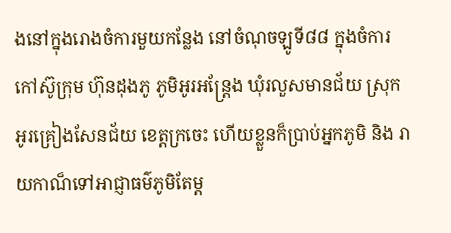ងនៅក្នុងរោងចំការមួយកន្លែង នៅចំណុចឡូទី៨៨ ក្នុងចំការកៅស៊ូក្រុម ហ៊ុនដុងភូ ភូមិអូរអន្រ្តែង ឃុំរលួសមានជ័យ ស្រុកអូរគ្រៀងសែនជ័យ ខេត្តក្រចេះ ហើយខ្លួនក៏ប្រាប់អ្នកភូមិ និង រាយកាណ៏ទៅអាជ្ញាធម៌ភូមិតែម្ត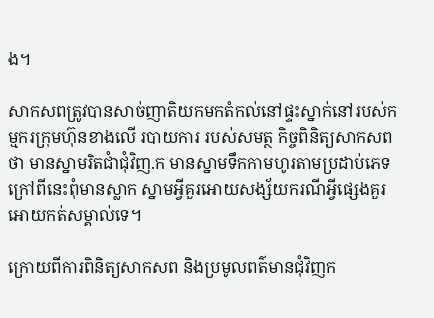ង។

សាកសពត្រូវបានសាច់ញាតិយកមកតំកល់នៅផ្ទះស្នាក់នៅរបស់កម្មករក្រុមហ៊ុនខាងលើ របាយការ របស់សមត្ថ កិច្ចពិនិត្យសាកសពថា មានស្នាមរិតជាំជុំវិញ.ក មានស្នាមទឹកកាមហូរតាមប្រដាប់ភេទ ក្រៅពីនេះពុំមានស្លាក ស្នាមអ្វីគួរអោយសង្ស័យករណីអ្វីផ្សេងគួរអោយកត់សម្គាល់ទេ។

ក្រោយពីការពិនិត្យសាកសព និងប្រមូលពត៌មានជុំវិញក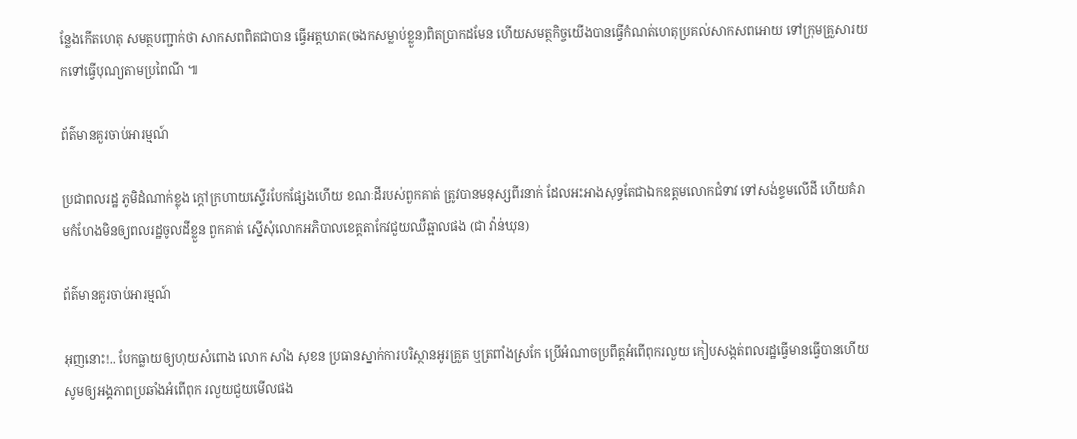ន្លែងកើតហេតុ សមត្ថបញ្ជាក់ថា សាកសពពិតជាបាន ធ្វើអត្តឃាត(ចងកសម្លាប់ខ្លួន)ពិតប្រាកដមែន ហើយសមត្ថកិច្ចយើងបានធ្វើកំណត់ហេតុប្រគល់សាកសពអោយ ទៅក្រុមគ្រួសារយកទៅធ្វើបុណ្យតាមប្រពៃណី ៕

ព័ត៌មានគួរចាប់អារម្មណ៍

ប្រជាពលរដ្ឋ ភូមិដំណាក់ខ្លុង ក្តៅក្រហាយស្ទើរបែកផ្សែងហើយ ខណៈដីរបស់ពួកគាត់ ត្រូវបានមនុស្សពីរនាក់ ដែលអះអាងសុទ្ធតែជាឯកឧត្តមលោកជំទាវ ទៅសង់ខ្ទមលើដី ហើយគំរាមកំហែងមិនឲ្យពលរដ្ឋចូលដីខ្លួន ពួកគាត់ ស្នើសុំលោកអភិបាលខេត្តតាកែវជួយឈឺឆ្អាលផង (ជា វ៉ាន់ឃុន)

ព័ត៌មានគួរចាប់អារម្មណ៍

អុញនោះ!.. បែកធ្លាយឲ្យហុយសំពោង លោក សាំង សុខន ប្រធានស្នាក់ការបរិស្ថានអូរគ្រួត ឬត្រពាំងស្រកែ ប្រើអំណាចប្រពឹត្តអំពើពុករលួយ កៀបសង្កត់ពលរដ្ឋធ្វើមានធ្វើបានហើយ សូមឲ្យអង្គភាពប្រឆាំងអំពើពុក រលួយជួយមើលផង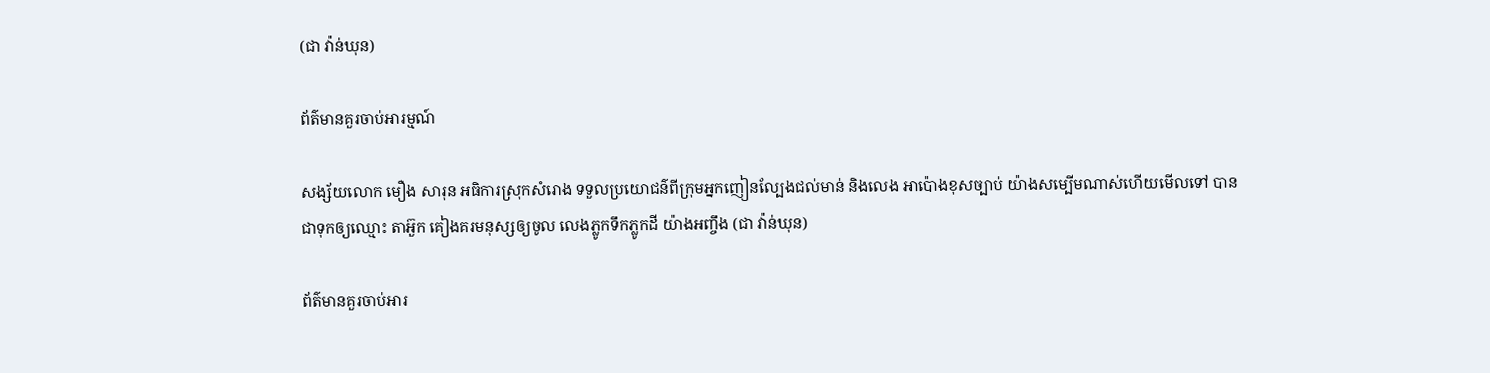(ជា វ៉ាន់ឃុន)

ព័ត៌មានគួរចាប់អារម្មណ៍

សង្ស័យលោក មឿង សារុន អធិការស្រុកសំរោង ទទួលប្រយោជន៌ពីក្រុមអ្នកញៀនល្បែងជល់មាន់ និងលេង អាប៉ោងខុសច្បាប់ យ៉ាងសម្បើមណាស់ហើយមើលទៅ បានជាទុកឲ្យឈ្មោះ តាអ៊ួក គៀងគរមនុស្សឲ្យចូល លេងភ្លូកទឹកភ្លូកដី យ៉ាងអញ្ចឹង (ជា វ៉ាន់ឃុន)

ព័ត៌មានគួរចាប់អារ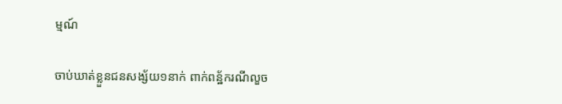ម្មណ៍

ចាប់ឃាត់ខ្លួនជនសង្ស័យ១នាក់ ពាក់ពន្ឋ័ករណីលួច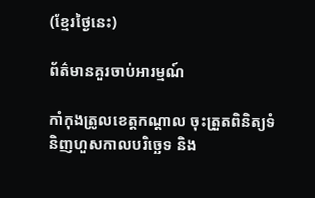(ខ្មែរថ្ងៃនេះ)

ព័ត៌មានគួរចាប់អារម្មណ៍

កាំកុងត្រូលខេត្តកណ្ដាល ចុះត្រួតពិនិត្យទំនិញហួសកាលបរិច្ឆេទ និង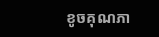ខូចគុណភា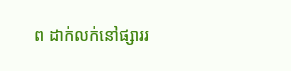ព ដាក់លក់នៅផ្សាររ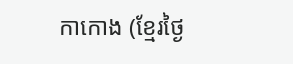កាកោង (ខ្មែរថ្ងៃ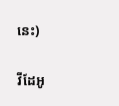នេះ)

វីដែអូ